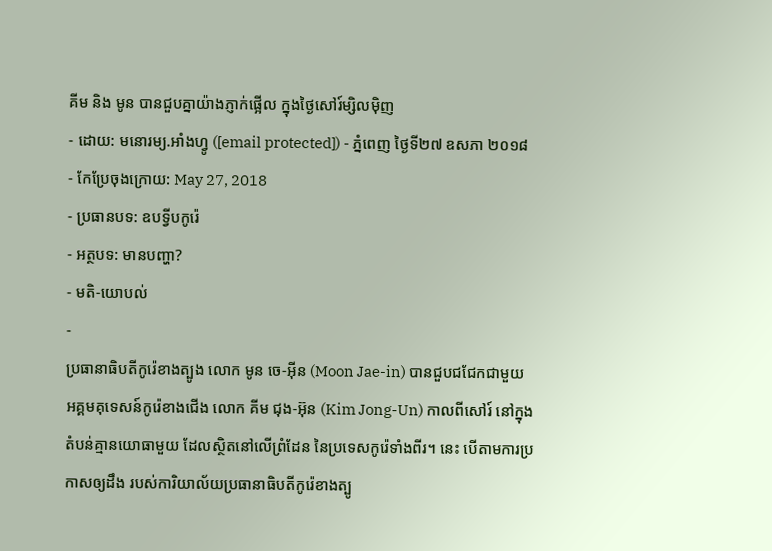គីម និង មូន បានជួបគ្នាយ៉ាងភ្ញាក់ផ្អើល ក្នុងថ្ងៃសៅរ៍ម្សិលម៉ិញ
- ដោយ: មនោរម្យ.អាំងហ្វូ ([email protected]) - ភ្នំពេញ ថ្ងៃទី២៧ ឧសភា ២០១៨
- កែប្រែចុងក្រោយ: May 27, 2018
- ប្រធានបទ: ឧបទ្វីបកូរ៉េ
- អត្ថបទ: មានបញ្ហា?
- មតិ-យោបល់
-
ប្រធានាធិបតីកូរ៉េខាងត្បូង លោក មូន ចេ-អ៊ីន (Moon Jae-in) បានជួបជជែកជាមួយ អគ្គមគុទេសន៍កូរ៉េខាងជើង លោក គីម ជុង-អ៊ុន (Kim Jong-Un) កាលពីសៅរ៍ នៅក្នុងតំបន់គ្មានយោធាមួយ ដែលស្ថិតនៅលើព្រំដែន នៃប្រទេសកូរ៉េទាំងពីរ។ នេះ បើតាមការប្រកាសឲ្យដឹង របស់ការិយាល័យប្រធានាធិបតីកូរ៉េខាងត្បូ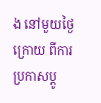ង នៅមួយថ្ងៃក្រោយ ពីការប្រកាសប្ដូ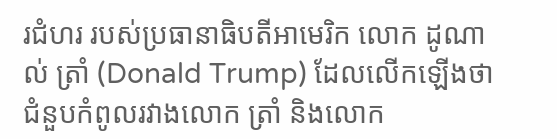រជំហរ របស់ប្រធានាធិបតីអាមេរិក លោក ដូណាល់ ត្រាំ (Donald Trump) ដែលលើកឡើងថា ជំនួបកំពូលរវាងលោក ត្រាំ និងលោក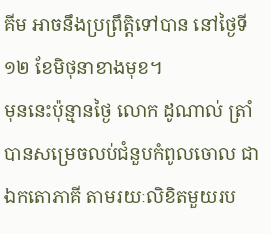គីម អាចនឹងប្រព្រឹត្តិទៅបាន នៅថ្ងៃទី ១២ ខែមិថុនាខាងមុខ។
មុននេះប៉ុន្មានថ្ងៃ លោក ដូណាល់ ត្រាំ បានសម្រេចលប់ជំនួបកំពូលចោល ជាឯកតោភាគី តាមរយៈលិខិតមួយរប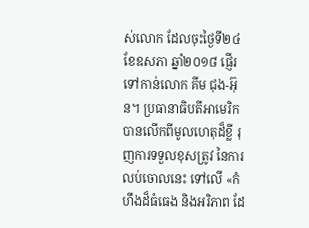ស់លោក ដែលចុះថ្ងៃទី២៤ ខែឧសភា ឆ្នាំ២០១៨ ផ្ញើរទៅកាន់លោក គីម ជុង-អ៊ុន។ ប្រធានាធិបតីអាមេរិក បានលើកពីមូលហេតុដ៏ខ្លី រុញការទទួលខុសត្រូវ នៃការលប់ចោលនេះ ទៅលើ «កំហឹងដ៏ធំធេង និងអរិភាព ដែ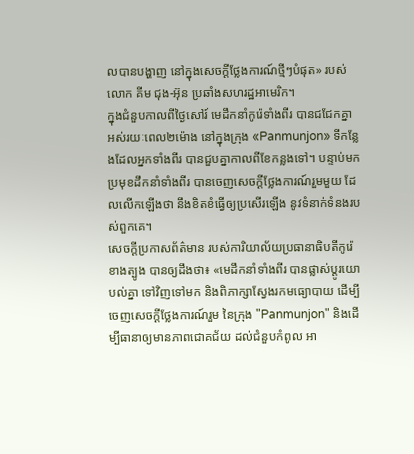លបានបង្ហាញ នៅក្នុងសេចក្តីថ្លែងការណ៍ថ្មីៗបំផុត» របស់លោក គីម ជុង-អ៊ុន ប្រឆាំងសហរដ្ឋអាមេរិក។
ក្នុងជំនួបកាលពីថ្ងៃសៅរ៍ មេដឹកនាំកូរ៉េទាំងពីរ បានជជែកគ្នា អស់រយៈពេល២ម៉ោង នៅក្នុងក្រុង «Panmunjon» ទីកន្លែងដែលអ្នកទាំងពីរ បានជួបគ្នាកាលពីខែកន្លងទៅ។ បន្ទាប់មក ប្រមុខដឹកនាំទាំងពីរ បានចេញសេចក្ដីថ្លែងការណ៍រួមមួយ ដែលលើកឡើងថា នឹងខិតខំធ្វើឲ្យប្រសើរឡើង នូវទំនាក់ទំនងរបស់ពួកគេ។
សេចក្ដីប្រកាសព័ត៌មាន របស់ការិយាល័យប្រធានាធិបតីកូរ៉េខាងត្បូង បានឲ្យដឹងថា៖ «មេដឹកនាំទាំងពីរ បានផ្លាស់ប្ដូរយោបល់គ្នា ទៅវិញទៅមក និងពិភាក្សាស្វែងរកមធ្យោបាយ ដើម្បីចេញសេចក្ដីថ្លែងការណ៍រួម នៃក្រុង "Panmunjon" និងដើម្បីធានាឲ្យមានភាពជោគជ័យ ដល់ជំនួបកំពូល អា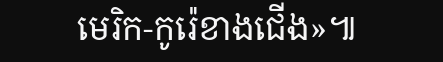មេរិក-កូរ៉េខាងជើង»៕